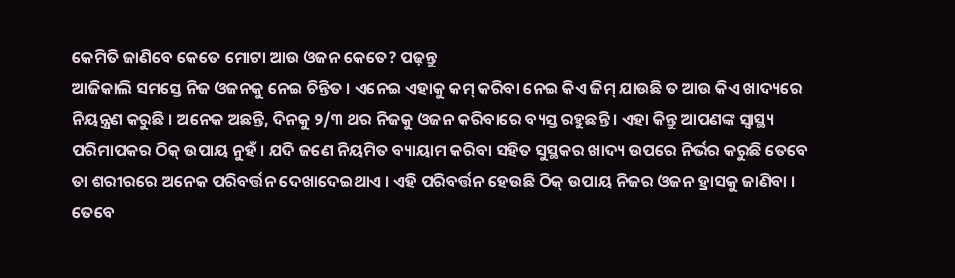କେମିତି ଜାଣିବେ କେତେ ମୋଟା ଆଉ ଓଜନ କେତେ? ପଢ଼ନ୍ତୁ
ଆଜିକାଲି ସମସ୍ତେ ନିଜ ଓଜନକୁ ନେଇ ଚିନ୍ତିତ । ଏନେଇ ଏହାକୁ କମ୍ କରିବା ନେଇ କିଏ ଜିମ୍ ଯାଉଛି ତ ଆଉ କିଏ ଖାଦ୍ୟରେ ନିୟନ୍ତ୍ରଣ କରୁଛି । ଅନେକ ଅଛନ୍ତି, ଦିନକୁ ୨/୩ ଥର ନିଜକୁ ଓଜନ କରିବାରେ ବ୍ୟସ୍ତ ରହୁଛନ୍ତି । ଏହା କିନ୍ତୁ ଆପଣଙ୍କ ସ୍ୱାସ୍ଥ୍ୟ ପରିମାପକର ଠିକ୍ ଉପାୟ ନୁହଁ । ଯଦି ଜଣେ ନିୟମିତ ବ୍ୟାୟାମ କରିବା ସହିତ ସୁସ୍ଥକର ଖାଦ୍ୟ ଉପରେ ନିର୍ଭର କରୁଛି ତେବେ ତା ଶରୀରରେ ଅନେକ ପରିବର୍ତ୍ତନ ଦେଖାଦେଇଥାଏ । ଏହି ପରିବର୍ତ୍ତନ ହେଉଛି ଠିକ୍ ଉପାୟ ନିଜର ଓଜନ ହ୍ରାସକୁ ଜାଣିବା । ତେବେ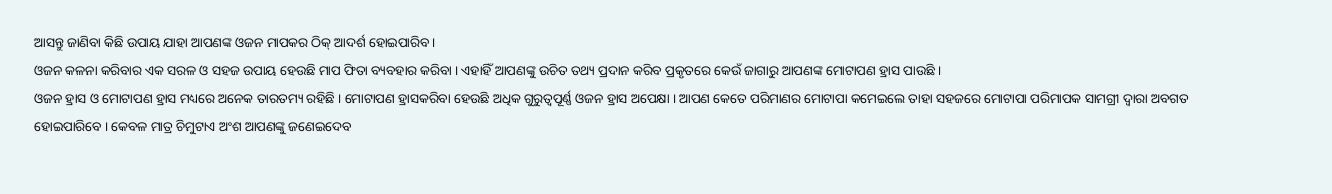ଆସନ୍ତୁ ଜାଣିବା କିଛି ଉପାୟ ଯାହା ଆପଣଙ୍କ ଓଜନ ମାପକର ଠିକ୍ ଆଦର୍ଶ ହୋଇପାରିବ ।
ଓଜନ କଳନା କରିବାର ଏକ ସରଳ ଓ ସହଜ ଉପାୟ ହେଉଛି ମାପ ଫିତା ବ୍ୟବହାର କରିବା । ଏହାହିଁ ଆପଣଙ୍କୁ ଉଚିତ ତଥ୍ୟ ପ୍ରଦାନ କରିବ ପ୍ରକୃତରେ କେଉଁ ଜାଗାରୁ ଆପଣଙ୍କ ମୋଟାପଣ ହ୍ରାସ ପାଉଛି ।
ଓଜନ ହ୍ରାସ ଓ ମୋଟାପଣ ହ୍ରାସ ମଧ୍ୟରେ ଅନେକ ତାରତମ୍ୟ ରହିଛି । ମୋଟାପଣ ହ୍ରାସକରିବା ହେଉଛି ଅଧିକ ଗୁରୁତ୍ୱପୂର୍ଣ୍ଣ ଓଜନ ହ୍ରାସ ଅପେକ୍ଷା । ଆପଣ କେତେ ପରିମାଣର ମୋଟାପା କମେଇଲେ ତାହା ସହଜରେ ମୋଟାପା ପରିମାପକ ସାମଗ୍ରୀ ଦ୍ୱାରା ଅବଗତ ହୋଇପାରିବେ । କେବଳ ମାତ୍ର ଚିମୁଟାଏ ଅଂଶ ଆପଣଙ୍କୁ ଜଣେଇଦେବ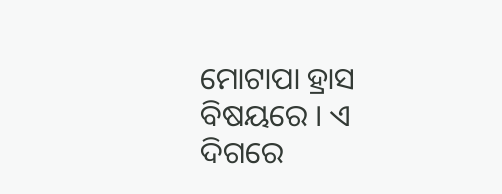ମୋଟାପା ହ୍ରାସ ବିଷୟରେ । ଏ ଦିଗରେ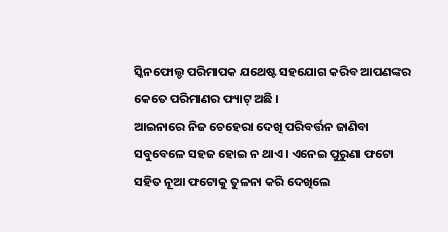ସ୍କିନଫୋଲ୍ଡ ପରିମାପକ ଯଥେଷ୍ଟ ସହଯୋଗ କରିବ ଆପଣଙ୍କର କେତେ ପରିମାଣର ଫ୍ୟାଟ୍ ଅଛି ।
ଆଇନାରେ ନିଜ ଚେହେରା ଦେଖି ପରିବର୍ତ୍ତନ ଜାଣିବା ସବୁବେଳେ ସହଜ ହୋଇ ନ ଥାଏ । ଏନେଇ ପୁରୁଣା ଫଟୋ ସହିତ ନୂଆ ଫଟୋକୁ ତୁଳନା କରି ଦେଖିଲେ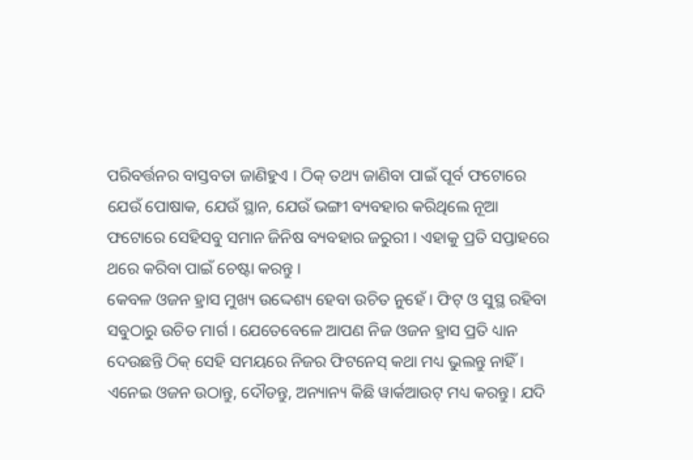ପରିବର୍ତ୍ତନର ବାସ୍ତବତା ଜାଣିହୁଏ । ଠିକ୍ ତଥ୍ୟ ଜାଣିବା ପାଇଁ ପୂର୍ବ ଫଟୋରେ ଯେଉଁ ପୋଷାକ, ଯେଉଁ ସ୍ଥାନ, ଯେଉଁ ଭଙ୍ଗୀ ବ୍ୟବହାର କରିଥିଲେ ନୂଆ ଫଟୋରେ ସେହିସବୁ ସମାନ ଜିନିଷ ବ୍ୟବହାର ଜରୁରୀ । ଏହାକୁ ପ୍ରତି ସପ୍ତାହରେ ଥରେ କରିବା ପାଇଁ ଚେଷ୍ଟା କରନ୍ତୁ ।
କେବଳ ଓଜନ ହ୍ରାସ ମୁଖ୍ୟ ଉଦ୍ଦେଶ୍ୟ ହେବା ଉଚିତ ନୁହେଁ । ଫିଟ୍ ଓ ସୁସ୍ଥ ରହିବା ସବୁଠାରୁ ଉଚିତ ମାର୍ଗ । ଯେତେବେଳେ ଆପଣ ନିଜ ଓଜନ ହ୍ରାସ ପ୍ରତି ଧ୍ୟାନ ଦେଉଛନ୍ତି ଠିକ୍ ସେହି ସମୟରେ ନିଜର ଫିଟନେସ୍ କଥା ମଧ୍ୟ ଭୁଲନ୍ତୁ ନାହିଁ । ଏନେଇ ଓଜନ ଉଠାନ୍ତୁ, ଦୌଡନ୍ତୁ, ଅନ୍ୟାନ୍ୟ କିଛି ୱାର୍କଆଉଟ୍ ମଧ୍ୟ କରନ୍ତୁ । ଯଦି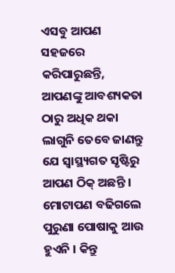ଏସବୁ ଆପଣ ସହଜରେ କରିପାରୁଛନ୍ତି, ଆପଣଙ୍କୁ ଆବଶ୍ୟକତା ଠାରୁ ଅଧିକ ଥକା ଲାଗୁନି ତେବେ ଜାଣନ୍ତୁ ଯେ ସ୍ୱାସ୍ଥ୍ୟଗତ ସୃଷ୍ଟିରୁ ଆପଣ ଠିକ୍ ଅଛନ୍ତି ।
ମୋଟାପଣ ବଢିଗଲେ ପୁରୁଣା ପୋଷାକୁ ଆଉ ହୁଏନି । କିନ୍ତୁ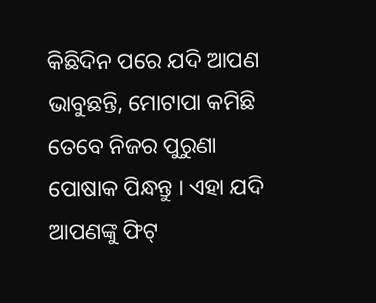କିଛିଦିନ ପରେ ଯଦି ଆପଣ ଭାବୁଛନ୍ତି, ମୋଟାପା କମିଛି ତେବେ ନିଜର ପୁରୁଣା ପୋଷାକ ପିନ୍ଧନ୍ତୁ । ଏହା ଯଦି ଆପଣଙ୍କୁ ଫିଟ୍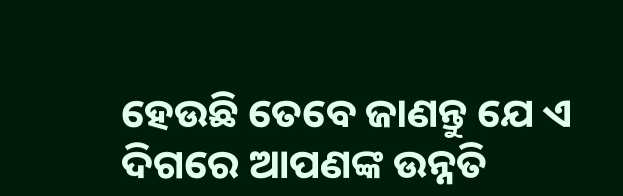ହେଉଛି ତେବେ ଜାଣନ୍ତୁ ଯେ ଏ ଦିଗରେ ଆପଣଙ୍କ ଉନ୍ନତି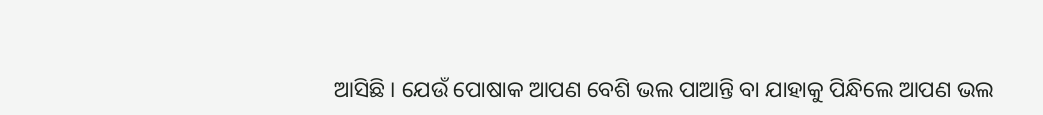ଆସିଛି । ଯେଉଁ ପୋଷାକ ଆପଣ ବେଶି ଭଲ ପାଆନ୍ତି ବା ଯାହାକୁ ପିନ୍ଧିଲେ ଆପଣ ଭଲ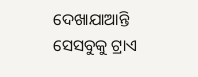ଦେଖାଯାଆନ୍ତି ସେସବୁକୁ ଟ୍ରାଏ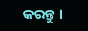କରନ୍ତୁ ।